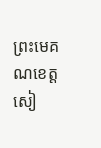ព្រះមេគណខេត្តសៀ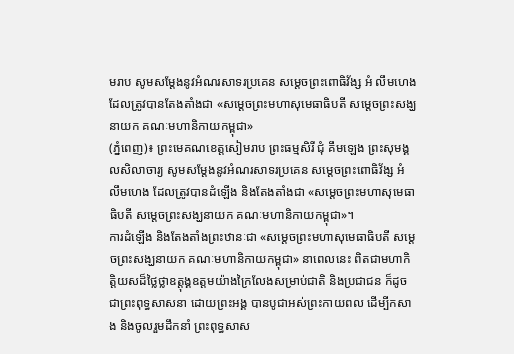មរាប សូមសម្តែងនូវអំណរសាទរប្រគេន សម្តេចព្រះពោធិវ័ង្ស អំ លឹមហេង ដែលត្រូវបានតែងតាំងជា «សម្តេចព្រះមហាសុមេធាធិបតី សម្តេចព្រះសង្ឃនាយក គណៈមហានិកាយកម្ពុជា»
(ភ្នំពេញ)៖ ព្រះមេគណខេត្តសៀមរាប ព្រះធម្មសិរី ជុំ គឹមឡេង ព្រះសុមង្គលសិលាចារ្យ សូមសម្តែងនូវអំណរសាទរប្រគេន សម្តេចព្រះពោធិវ័ង្ស អំ លឹមហេង ដែលត្រូវបានដំឡើង និងតែងតាំងជា «សម្តេចព្រះមហាសុមេធាធិបតី សម្តេចព្រះសង្ឃនាយក គណៈមហានិកាយកម្ពុជា»។
ការដំឡើង និងតែងតាំងព្រះឋានៈជា «សម្តេចព្រះមហាសុមេធាធិបតី សម្តេចព្រះសង្ឃនាយក គណៈមហានិកាយកម្ពុជា» នាពេលនេះ ពិតជាមហាកិត្តិយសដ៏ថ្លៃថ្លាឧត្តុង្គឧត្តមយ៉ាងក្រៃលែងសម្រាប់ជាតិ និងប្រជាជន ក៏ដូចជាព្រះពុទ្ធសាសនា ដោយព្រះអង្គ បានបូជាអស់ព្រះកាយពល ដើម្បីកសាង និងចូលរួមដឹកនាំ ព្រះពុទ្ធសាស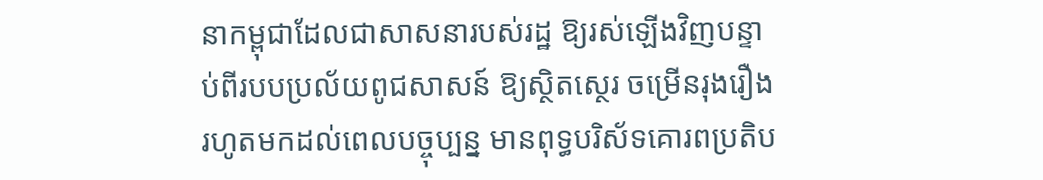នាកម្ពុជាដែលជាសាសនារបស់រដ្ឋ ឱ្យរស់ឡើងវិញបន្ទាប់ពីរបបប្រល័យពូជសាសន៍ ឱ្យស្ថិតស្ថេរ ចម្រើនរុងរឿងរហូតមកដល់ពេលបច្ចុប្បន្ន មានពុទ្ធបរិស័ទគោរពប្រតិប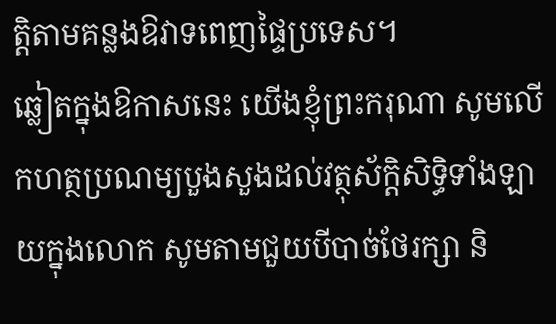ត្តិតាមគន្លងឱវាទពេញផ្ទៃប្រទេស។
ឆ្លៀតក្នុងឱកាសនេះ យើងខ្ញុំព្រះករុណា សូមលើកហត្ថប្រណម្យបួងសួងដល់វត្ថុស័ក្តិសិទ្ធិទាំងឡាយក្នុងលោក សូមតាមជួយបីបាច់ថែរក្សា និ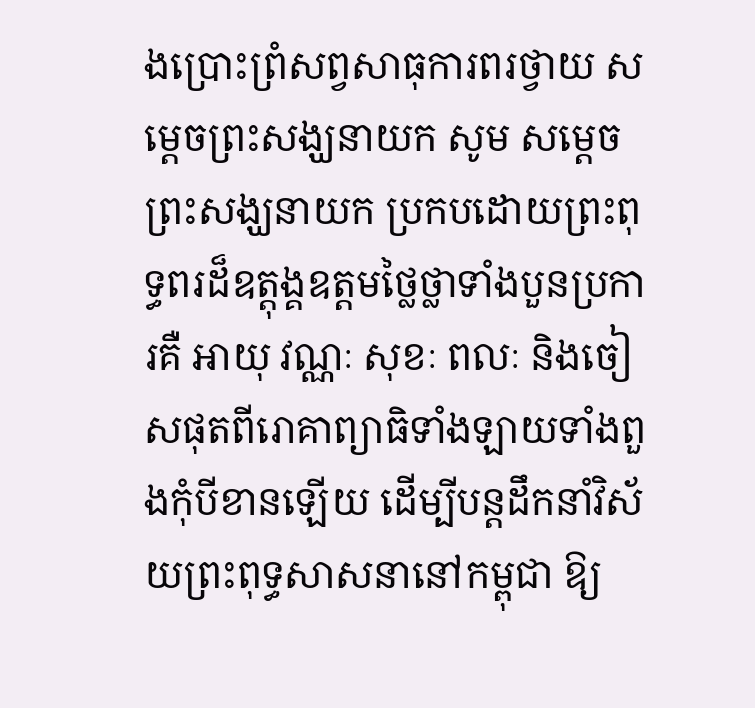ងប្រោះព្រំសព្វសាធុការពរថ្វាយ សម្តេចព្រះសង្ឃនាយក សូម សម្តេចព្រះសង្ឃនាយក ប្រកបដោយព្រះពុទ្ធពរដ៏ឧត្តុង្គឧត្តមថ្លៃថ្លាទាំងបួនប្រការគឺ អាយុ វណ្ណៈ សុខៈ ពលៈ និងចៀសផុតពីរោគាព្យាធិទាំងឡាយទាំងពួងកុំបីខានឡើយ ដើម្បីបន្តដឹកនាំវិស័យព្រះពុទ្ធសាសនានៅកម្ពុជា ឱ្យ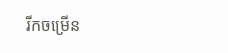រីកចម្រើន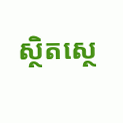ស្ថិតស្ថេ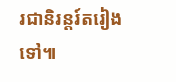រជានិរន្តរ៍តរៀងទៅ៕